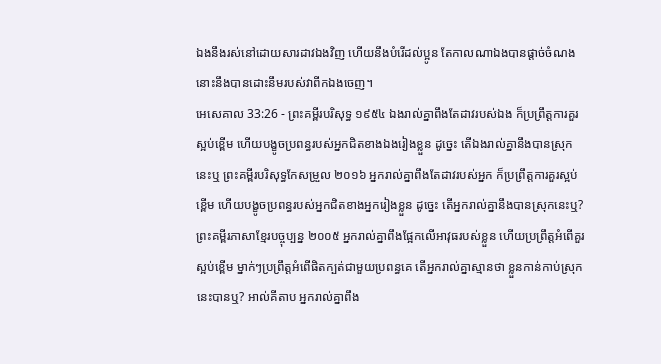ឯងនឹងរស់នៅដោយសារដាវឯងវិញ ហើយនឹងបំរើដល់ប្អូន តែកាលណាឯងបានផ្តាច់ចំណង នោះនឹងបានដោះនឹមរបស់វាពីកឯងចេញ។
អេសេគាល 33:26 - ព្រះគម្ពីរបរិសុទ្ធ ១៩៥៤ ឯងរាល់គ្នាពឹងតែដាវរបស់ឯង ក៏ប្រព្រឹត្តការគួរស្អប់ខ្ពើម ហើយបង្ខូចប្រពន្ធរបស់អ្នកជិតខាងឯងរៀងខ្លួន ដូច្នេះ តើឯងរាល់គ្នានឹងបានស្រុកនេះឬ ព្រះគម្ពីរបរិសុទ្ធកែសម្រួល ២០១៦ អ្នករាល់គ្នាពឹងតែដាវរបស់អ្នក ក៏ប្រព្រឹត្តការគួរស្អប់ខ្ពើម ហើយបង្ខូចប្រពន្ធរបស់អ្នកជិតខាងអ្នករៀងខ្លួន ដូច្នេះ តើអ្នករាល់គ្នានឹងបានស្រុកនេះឬ? ព្រះគម្ពីរភាសាខ្មែរបច្ចុប្បន្ន ២០០៥ អ្នករាល់គ្នាពឹងផ្អែកលើអាវុធរបស់ខ្លួន ហើយប្រព្រឹត្តអំពើគួរស្អប់ខ្ពើម ម្នាក់ៗប្រព្រឹត្តអំពើផិតក្បត់ជាមួយប្រពន្ធគេ តើអ្នករាល់គ្នាស្មានថា ខ្លួនកាន់កាប់ស្រុកនេះបានឬ? អាល់គីតាប អ្នករាល់គ្នាពឹង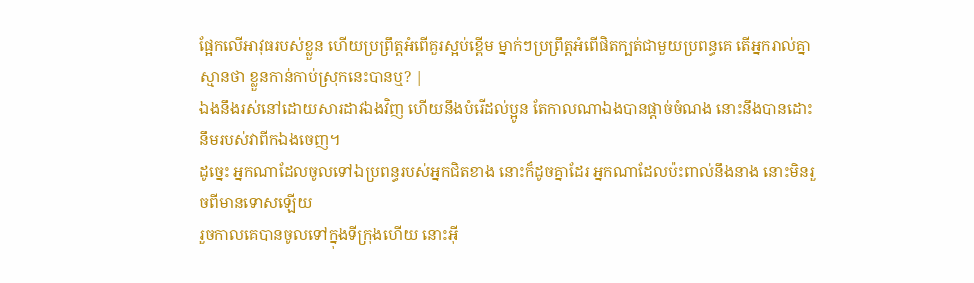ផ្អែកលើអាវុធរបស់ខ្លួន ហើយប្រព្រឹត្តអំពើគួរស្អប់ខ្ពើម ម្នាក់ៗប្រព្រឹត្តអំពើផិតក្បត់ជាមួយប្រពន្ធគេ តើអ្នករាល់គ្នាស្មានថា ខ្លួនកាន់កាប់ស្រុកនេះបានឬ? |
ឯងនឹងរស់នៅដោយសារដាវឯងវិញ ហើយនឹងបំរើដល់ប្អូន តែកាលណាឯងបានផ្តាច់ចំណង នោះនឹងបានដោះនឹមរបស់វាពីកឯងចេញ។
ដូច្នេះ អ្នកណាដែលចូលទៅឯប្រពន្ធរបស់អ្នកជិតខាង នោះក៏ដូចគ្នាដែរ អ្នកណាដែលប៉ះពាល់នឹងនាង នោះមិនរួចពីមានទោសឡើយ
រួចកាលគេបានចូលទៅក្នុងទីក្រុងហើយ នោះអ៊ី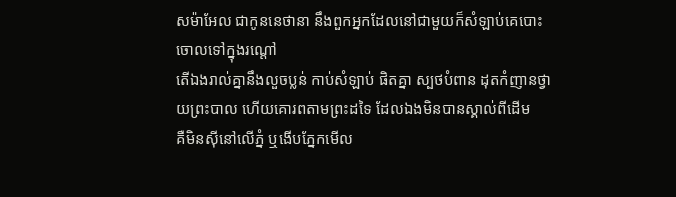សម៉ាអែល ជាកូននេថានា នឹងពួកអ្នកដែលនៅជាមួយក៏សំឡាប់គេបោះចោលទៅក្នុងរណ្តៅ
តើឯងរាល់គ្នានឹងលួចប្លន់ កាប់សំឡាប់ ផិតគ្នា ស្បថបំពាន ដុតកំញានថ្វាយព្រះបាល ហើយគោរពតាមព្រះដទៃ ដែលឯងមិនបានស្គាល់ពីដើម
គឺមិនស៊ីនៅលើភ្នំ ឬងើបភ្នែកមើល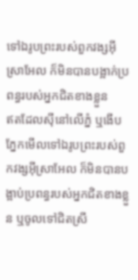ទៅឯរូបព្រះរបស់ពួកវង្សអ៊ីស្រាអែល ក៏មិនបានបង្អាក់ប្រពន្ធរបស់អ្នកជិតខាងខ្លួន
ឥតដែលស៊ីនៅលើភ្នំ ឬងើបភ្នែកមើលទៅឯរូបព្រះរបស់ពួកវង្សអ៊ីស្រាអែល ក៏មិនបានបង្អាប់ប្រពន្ធរបស់អ្នកជិតខាងខ្លួន ឬចូលទៅជិតស្រី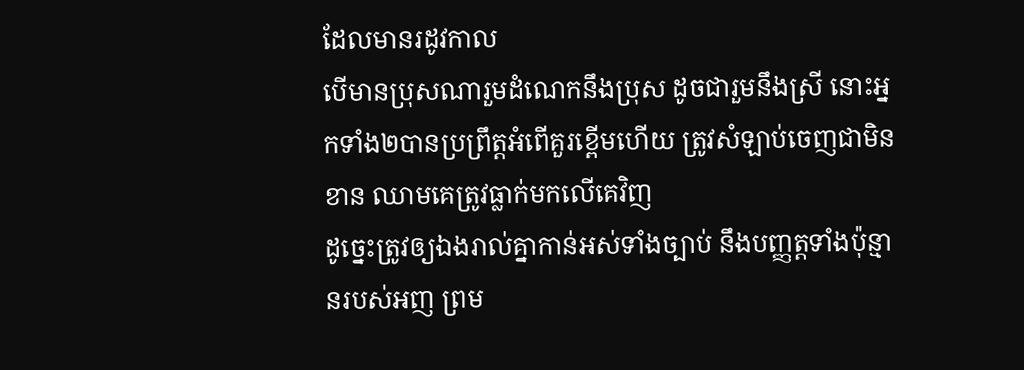ដែលមានរដូវកាល
បើមានប្រុសណារួមដំណេកនឹងប្រុស ដូចជារួមនឹងស្រី នោះអ្នកទាំង២បានប្រព្រឹត្តអំពើគួរខ្ពើមហើយ ត្រូវសំឡាប់ចេញជាមិនខាន ឈាមគេត្រូវធ្លាក់មកលើគេវិញ
ដូច្នេះត្រូវឲ្យឯងរាល់គ្នាកាន់អស់ទាំងច្បាប់ នឹងបញ្ញត្តទាំងប៉ុន្មានរបស់អញ ព្រម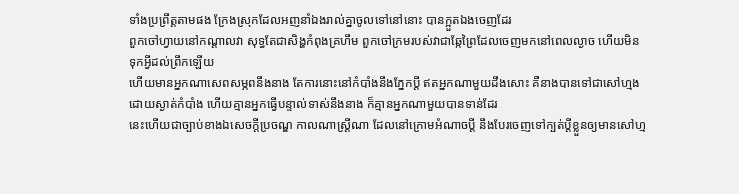ទាំងប្រព្រឹត្តតាមផង ក្រែងស្រុកដែលអញនាំឯងរាល់គ្នាចូលទៅនៅនោះ បានក្អួតឯងចេញដែរ
ពួកចៅហ្វាយនៅកណ្តាលវា សុទ្ធតែជាសិង្ហកំពុងគ្រហឹម ពួកចៅក្រមរបស់វាជាឆ្កែព្រៃដែលចេញមកនៅពេលល្ងាច ហើយមិនទុកអ្វីដល់ព្រឹកឡើយ
ហើយមានអ្នកណាសេពសម្ភពនឹងនាង តែការនោះនៅកំបាំងនឹងភ្នែកប្ដី ឥតអ្នកណាមួយដឹងសោះ គឺនាងបានទៅជាសៅហ្មង ដោយស្ងាត់កំបាំង ហើយគ្មានអ្នកធ្វើបន្ទាល់ទាស់នឹងនាង ក៏គ្មានអ្នកណាមួយបានទាន់ដែរ
នេះហើយជាច្បាប់ខាងឯសេចក្ដីប្រចណ្ឌ កាលណាស្ត្រីណា ដែលនៅក្រោមអំណាចប្ដី នឹងបែរចេញទៅក្បត់ប្ដីខ្លួនឲ្យមានសៅហ្ម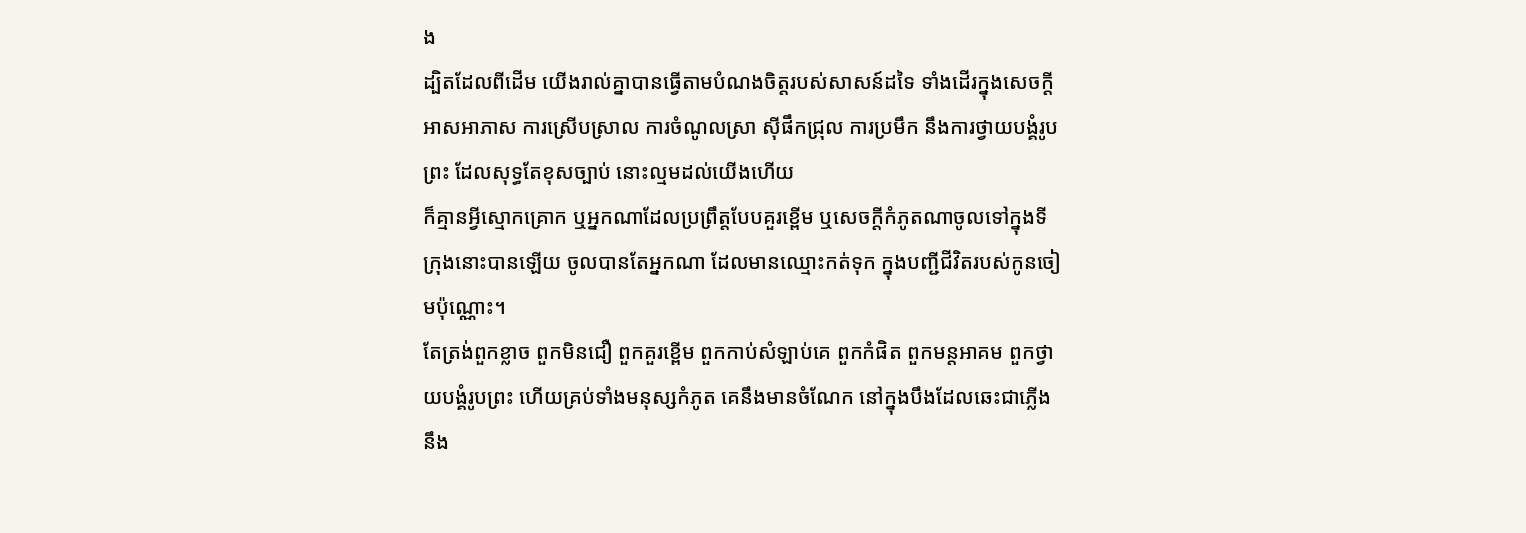ង
ដ្បិតដែលពីដើម យើងរាល់គ្នាបានធ្វើតាមបំណងចិត្តរបស់សាសន៍ដទៃ ទាំងដើរក្នុងសេចក្ដីអាសអាភាស ការស្រើបស្រាល ការចំណូលស្រា ស៊ីផឹកជ្រុល ការប្រមឹក នឹងការថ្វាយបង្គំរូបព្រះ ដែលសុទ្ធតែខុសច្បាប់ នោះល្មមដល់យើងហើយ
ក៏គ្មានអ្វីស្មោកគ្រោក ឬអ្នកណាដែលប្រព្រឹត្តបែបគួរខ្ពើម ឬសេចក្ដីកំភូតណាចូលទៅក្នុងទីក្រុងនោះបានឡើយ ចូលបានតែអ្នកណា ដែលមានឈ្មោះកត់ទុក ក្នុងបញ្ជីជីវិតរបស់កូនចៀមប៉ុណ្ណោះ។
តែត្រង់ពួកខ្លាច ពួកមិនជឿ ពួកគួរខ្ពើម ពួកកាប់សំឡាប់គេ ពួកកំផិត ពួកមន្តអាគម ពួកថ្វាយបង្គំរូបព្រះ ហើយគ្រប់ទាំងមនុស្សកំភូត គេនឹងមានចំណែក នៅក្នុងបឹងដែលឆេះជាភ្លើងនឹង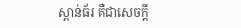ស្ពាន់ធ័រ គឺជាសេចក្ដី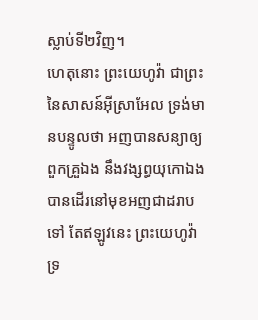ស្លាប់ទី២វិញ។
ហេតុនោះ ព្រះយេហូវ៉ា ជាព្រះនៃសាសន៍អ៊ីស្រាអែល ទ្រង់មានបន្ទូលថា អញបានសន្យាឲ្យពួកគ្រួឯង នឹងវង្សព្ធយុកោឯង បានដើរនៅមុខអញជាដរាបទៅ តែឥឡូវនេះ ព្រះយេហូវ៉ាទ្រ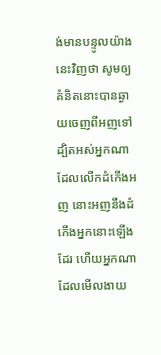ង់មានបន្ទូលយ៉ាងនេះវិញថា សូមឲ្យគំនិតនោះបានឆ្ងាយចេញពីអញទៅ ដ្បិតអស់អ្នកណាដែលលើកដំកើងអញ នោះអញនឹងដំកើងអ្នកនោះឡើងដែរ ហើយអ្នកណាដែលមើលងាយ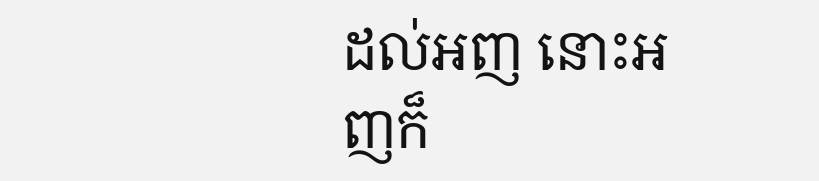ដល់អញ នោះអញក៏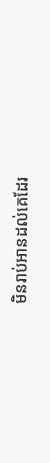មិនរាប់អានដល់គេដែរ